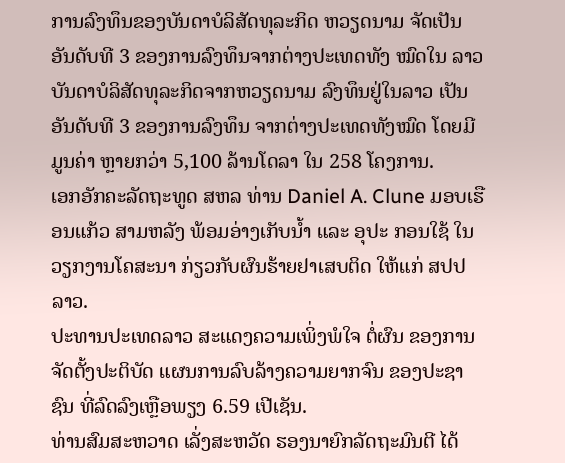ການລົງທຶນຂອງບັນດາບໍລິສັດທຸລະກິດ ຫວຽດນາມ ຈັດເປັນອັນດັບທີ 3 ຂອງການລົງທຶນຈາກຕ່າງປະເທດທັງ ໝົດໃນ ລາວ
ບັນດາບໍລິສັດທຸລະກິດຈາກຫວຽດນາມ ລົງທຶນຢູ່ໃນລາວ ເປັນອັນດັບທີ 3 ຂອງການລົງທຶນ ຈາກຕ່າງປະເທດທັງໝົດ ໂດຍມີມູນຄ່າ ຫຼາຍກວ່າ 5,100 ລ້ານໂດລາ ໃນ 258 ໂຄງການ.
ເອກອັກຄະລັດຖະທູດ ສຫລ ທ່ານ Daniel A. Clune ມອບເຮືອນແກ້ວ ສາມຫລັງ ພ້ອມອ່າງເກັບນໍ້າ ແລະ ອຸປະ ກອນໃຊ້ ໃນວຽກງານໂຄສະນາ ກ່ຽວກັບຜົນຮ້າຍຢາເສບຕິດ ໃຫ້ແກ່ ສປປ ລາວ.
ປະທານປະເທດລາວ ສະແດງຄວາມເພິ່ງພໍໃຈ ຕໍ່ຜົນ ຂອງການຈັດຕັ້ງປະຕິບັດ ແຜນການລົບລ້າງຄວາມຍາກຈົນ ຂອງປະຊາຊົນ ທີ່ລົດລົງເຫຼືອພຽງ 6.59 ເປີເຊັນ.
ທ່ານສົມສະຫວາດ ເລັ່ງສະຫວັດ ຮອງນາຍົກລັດຖະມົນຕີ ໄດ້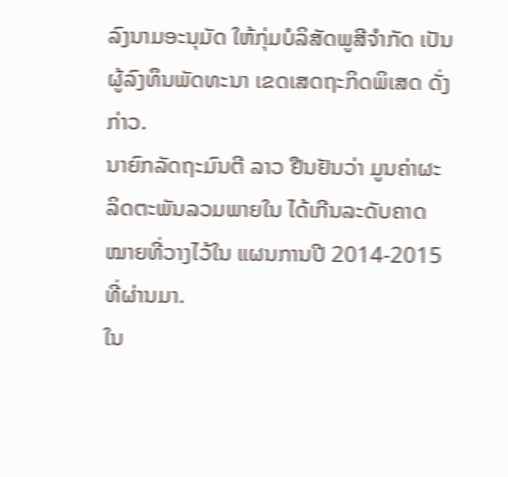ລົງນາມອະນຸມັດ ໃຫ້ກຸ່ມບໍລິສັດພູສີຈຳກັດ ເປັນຜູ້ລົງທຶນພັດທະນາ ເຂດເສດຖະກິດພິເສດ ດັ່ງກ່າວ.
ນາຍົກລັດຖະມົນຕີ ລາວ ຢືນຢັນວ່າ ມູນຄ່າຜະລິດຕະພັນລວມພາຍໃນ ໄດ້ເກີນລະດັບຄາດໝາຍທີ່ວາງໄວ້ໃນ ແຜນການປີ 2014-2015 ທີ່ຜ່ານມາ.
ໃນ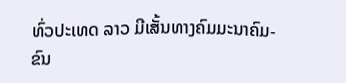ທົ່ວປະເທດ ລາວ ມີເສັ້ນທາງຄົມມະນາຄົມ-ຂົນ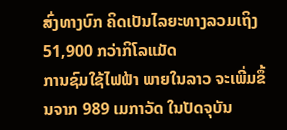ສົ່ງທາງບົກ ຄິດເປັນໄລຍະທາງລວມເຖິງ 51,900 ກວ່າກິໂລແມັດ
ການຊົມໃຊ້ໄຟຟ້າ ພາຍໃນລາວ ຈະເພີ່ມຂຶ້ນຈາກ 989 ເມກາວັດ ໃນປັດຈຸບັນ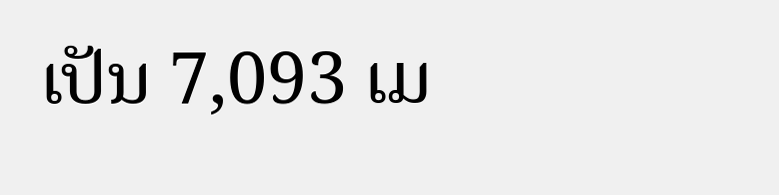ເປັນ 7,093 ເມ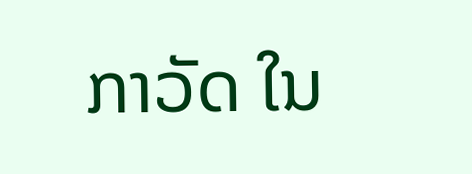ກາວັດ ໃນ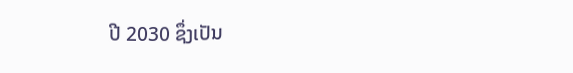ປີ 2030 ຊຶ່ງເປັນ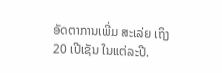ອັດຕາການເພີ່ມ ສະເລ່ຍ ເຖິງ 20 ເປີເຊັນ ໃນແຕ່ລະປີ.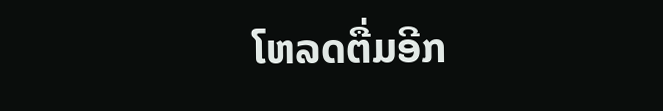ໂຫລດຕື່ມອີກ